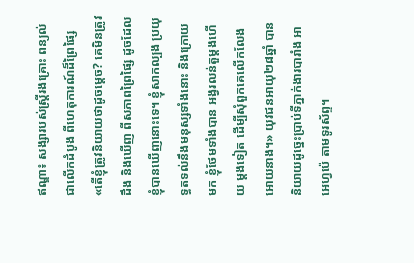ឥណ្ឌា៖ សង្សារបស់ស្ត្រីរងគ្រោះ ពន្យល់ជាលើកដំបូង ពីហេតុការណ៍ដ៏ព្រៃផ្សៃ
«តើខ្ញុំត្រូវនិយាយថាដូចម្ដេច? គេមិនត្រូវដឹង និងឃើញ ពីសភាពព្រៃផ្សៃ ដូចដែលខ្ញុំបានឃើញនោះទេ។ ខ្ញុំសាកល្បង ប្រយុទ្ធតទល់នឹងមនុស្សទាំងនោះ និងក្រោយមក ខ្ញុំថែមទាំងបាន អង្វរលន់តួម្ដងហើយ ម្ដងទៀត ដើម្បីសុំពួកគេលើកលែងអោយនាង។» យុវជនអាយុ២៨ឆ្នាំ បាននិយាយដូច្នេះប្រាប់ទីភ្នាក់ងារបារាំង អាអេហ្វប៉េ តាមទូរស័ព្ទ។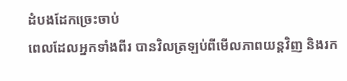ដំបងដែកច្រេះចាប់
ពេលដែលអ្នកទាំងពីរ បានវិលត្រឡប់ពីមើលភាពយន្ដវិញ និងរក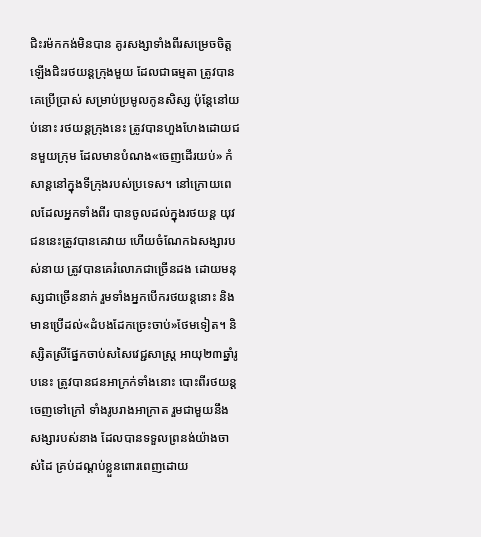ជិះរម៉កកង់មិនបាន គូរសង្សាទាំងពីរសម្រេចចិត្ត ឡើងជិះរថយន្ដក្រុងមួយ ដែលជាធម្មតា ត្រូវបានគេប្រើប្រាស់ សម្រាប់ប្រមូលកូនសិស្ស ប៉ុន្តែនៅយប់នោះ រថយន្តក្រុងនេះ ត្រូវបានហួងហែងដោយជនមួយក្រុម ដែលមានបំណង«ចេញដើរយប់» កំសាន្តនៅក្នុងទីក្រុងរបស់ប្រទេស។ នៅក្រោយពេលដែលអ្នកទាំងពីរ បានចូលដល់ក្នុងរថយន្ដ យុវជននេះត្រូវបានគេវាយ ហើយចំណែកឯសង្សារបស់នាយ ត្រូវបានគេរំលោភជាច្រើនដង ដោយមនុស្សជាច្រើននាក់ រួមទាំងអ្នកបើករថយន្ដនោះ និងមានប្រើដល់«ដំបងដែកច្រេះចាប់»ថែមទៀត។ និស្សិតស្រីផ្នែកចាប់សសៃវេជ្ជសាស្ត្រ អាយុ២៣ឆ្នាំរូបនេះ ត្រូវបានជនអាក្រក់ទាំងនោះ បោះពីរថយន្ដចេញទៅក្រៅ ទាំងរូបរាងអាក្រាត រួមជាមួយនឹងសង្សារបស់នាង ដែលបានទទួលព្រនង់យ៉ាងចាស់ដៃ គ្រប់ដណ្ដប់ខ្លួនពោរពេញដោយ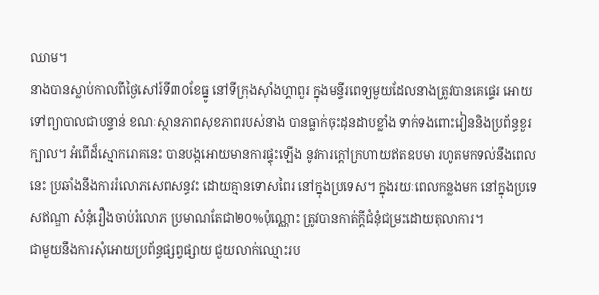ឈាម។
នាងបានស្លាប់កាលពីថ្ងៃសៅរ៍ទី៣០ខែធ្នូ នៅទីក្រុងស៊ាំងហ្គាពួរ ក្នុងមន្ទីរពេទ្យមួយដែលនាងត្រូវបានគេផ្ទេរ អោយទៅព្យាបាលជាបន្ទាន់ ខណៈស្ថានភាពសុខភាពរបស់នាង បានធ្លាក់ចុះដុនដាបខ្លាំង ទាក់ទងពោះវៀននិងប្រព័ន្ធខួរក្បាល។ អំពើដ៏ស្មោករោគនេះ បានបង្កអោយមានការផ្ទុះឡើង នូវការក្ដៅក្រហាយឥតឧបមា រហូតមកទល់នឹងពេលនេះ ប្រឆាំងនឹងការរំលោភសេពសន្ធវះ ដោយគ្មានទោសពៃរ នៅក្នុងប្រទេស។ ក្នុងរយៈពេលកន្លងមក នៅក្នុងប្រទេសឥណ្ឌា សំនុំរឿងចាប់រំលោភ ប្រមាណតែជា២០%ប៉ុណ្ណោះ ត្រូវបានកាត់ក្ដីជំនុំជម្រះដោយតុលាការ។
ជាមួយនឹងការសុំអោយប្រព័ន្ធផ្សព្វផ្សាយ ជួយលាក់ឈ្មោះរប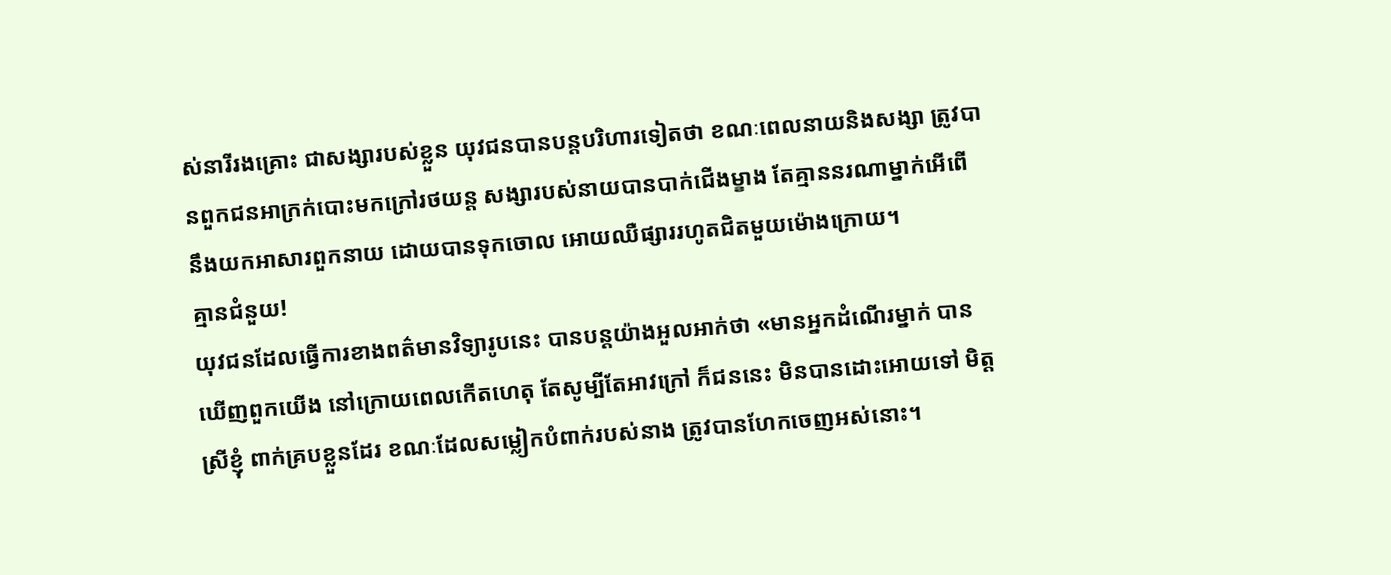ស់នារីរងគ្រោះ ជាសង្សារបស់ខ្លួន យុវជនបានបន្តបរិហារទៀតថា ខណៈពេលនាយនិងសង្សា ត្រូវបានពួកជនអាក្រក់បោះមកក្រៅរថយន្ដ សង្សារបស់នាយបានបាក់ជើងម្ខាង តែគ្មាននរណាម្នាក់អើពើ នឹងយកអាសារពួកនាយ ដោយបានទុកចោល អោយឈឺផ្សាររហូតជិតមួយម៉ោងក្រោយ។
គ្មានជំនួយ!
យុវជនដែលធ្វើការខាងពត៌មានវិទ្យារូបនេះ បានបន្តយ៉ាងអួលអាក់ថា «មានអ្នកដំណើរម្នាក់ បានឃើញពួកយើង នៅក្រោយពេលកើតហេតុ តែសូម្បីតែអាវក្រៅ ក៏ជននេះ មិនបានដោះអោយទៅ មិត្តស្រីខ្ញុំ ពាក់គ្របខ្លួនដែរ ខណៈដែលសម្លៀកបំពាក់របស់នាង ត្រូវបានហែកចេញអស់នោះ។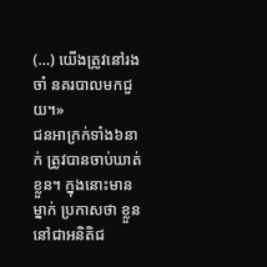(...) យើងត្រូវនៅរងចាំ នគរបាលមកជួយ។»
ជនអាក្រក់ទាំង៦នាក់ ត្រូវបានចាប់ឃាត់ខ្លួន។ ក្នុងនោះមានម្នាក់ ប្រកាសថា ខ្លួននៅជាអនិតិជ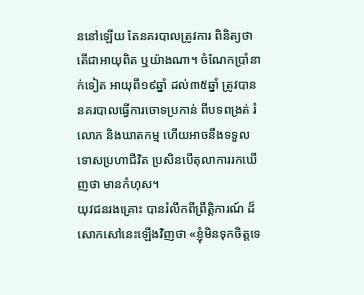ននៅឡើយ តែនគរបាលត្រូវការ ពិនិត្យថាតើជាអាយុពិត ឬយ៉ាងណា។ ចំណែកប្រាំនាក់ទៀត អាយុពី១៩ឆ្នាំ ដល់៣៥ឆ្នាំ ត្រូវបាននគរបាលធ្វើការចោទប្រកាន់ ពីបទពង្រត់ រំលោភ និងឃាតកម្ម ហើយអាចនឹងទទួលទោសប្រហាជីវិត ប្រសិនបើតុលាការរកឃើញថា មានកំហុស។
យុវជនរងគ្រោះ បានរំលឹកពីព្រឹត្តិការណ៍ ដ៏សោកសៅនេះឡើងវិញថា «ខ្ញុំមិនទុកចិត្តទេ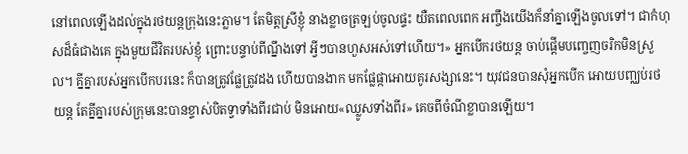នៅពេលឡើងដល់ក្នុងរថយន្ដក្រុងនេះភ្លាម។ តែមិត្តស្រីខ្ញុំ នាងខ្លាចត្រឡប់ចូលផ្ទះ យឺតពេលពេក អញ្ចឹងយើងក៏នាំគ្នាឡើងចូលទៅ។ ជាកំហុសដ៏ធំជាងគេ ក្នុងមួយជីវិតរបស់ខ្ញុំ ព្រោះបន្ទាប់ពីណ្នឹងទៅ អ្វីៗបានហួសអស់ទៅហើយ។» អ្នកបើករថយន្ដ ចាប់ផ្ដើមបញ្ចេញចរិកមិនស្រួល។ គ្នីគ្នារបស់អ្នកបើកបរនេះ ក៏បានត្រូវផ្លែត្រូវដង ហើយបានងាក មកផ្លែផ្កាអោយគូរសង្សានេះ។ យុវជនបានសុំអ្នកបើក អោយបញ្ឈប់រថយន្ដ តែគ្នីគ្នារបស់ក្រុមនេះបានខ្ទាស់បិតទ្វាទាំងពីរជាប់ មិនអោយ«ឈ្លូសទាំងពីរ» គេចពីចំណីខ្លាបានឡើយ។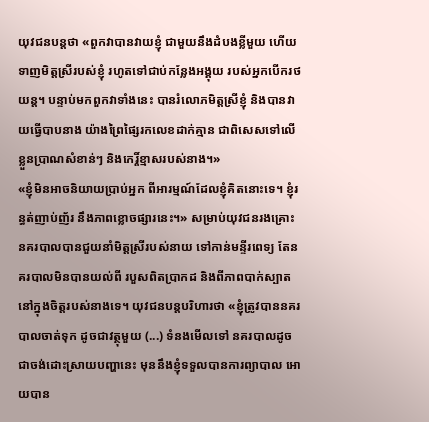យុវជនបន្តថា «ពួកវាបានវាយខ្ញុំ ជាមួយនឹងដំបងខ្លីមួយ ហើយទាញមិត្តស្រីរបស់ខ្ញុំ រហូតទៅជាប់កន្លែងអង្គុយ របស់អ្នកបើករថយន្ដ។ បន្ទាប់មកពួកវាទាំងនេះ បានរំលោភមិត្តស្រីខ្ញុំ និងបានវាយធ្វើបាបនាង យ៉ាងព្រៃផ្សៃរកលេខដាក់គ្មាន ជាពិសេសទៅលើខ្លួនប្រាណសំខាន់ៗ និងកេរ្តិ៍ខ្មាសរបស់នាង។»
«ខ្ញុំមិនអាចនិយាយប្រាប់អ្នក ពីអារម្មណ៍ដែលខ្ញុំគិតនោះទេ។ ខ្ញុំរន្ធត់ញាប់ញ័រ នឹងភាពខ្លោចផ្សារនេះ។» សម្រាប់យុវជនរងគ្រោះ នគរបាលបានជួយនាំមិត្តស្រីរបស់នាយ ទៅកាន់មន្ទីរពេទ្យ តែនគរបាលមិនបានយល់ពី របួសពិតប្រាកដ និងពីភាពបាក់ស្បាត នៅក្នុងចិត្តរបស់នាងទេ។ យុវជនបន្តបរិហារថា «ខ្ញុំត្រូវបាននគរបាលចាត់ទុក ដូចជាវត្ថុមួយ (...) ទំនងមើលទៅ នគរបាលដូចជាចង់ដោះស្រាយបញ្ហានេះ មុននឹងខ្ញុំទទួលបានការព្យាបាល អោយបាន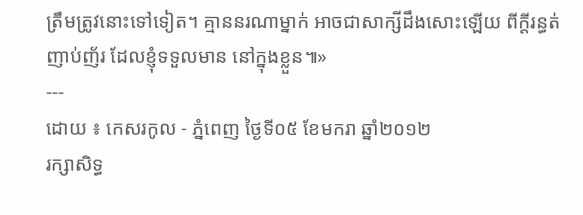ត្រឹមត្រូវនោះទៅទៀត។ គ្មាននរណាម្នាក់ អាចជាសាក្សីដឹងសោះឡើយ ពីក្ដីរន្ធត់ញាប់ញ័រ ដែលខ្ញុំទទួលមាន នៅក្នុងខ្លួន៕»
---
ដោយ ៖ កេសរកូល - ភ្នំពេញ ថ្ងៃទី០៥ ខែមករា ឆ្នាំ២០១២
រក្សាសិទ្ធ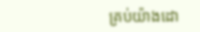គ្រប់យ៉ាងដោ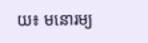យ៖ មនោរម្យ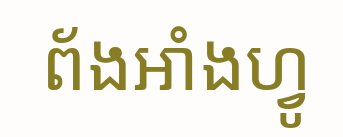ព័ងអាំងហ្វូ